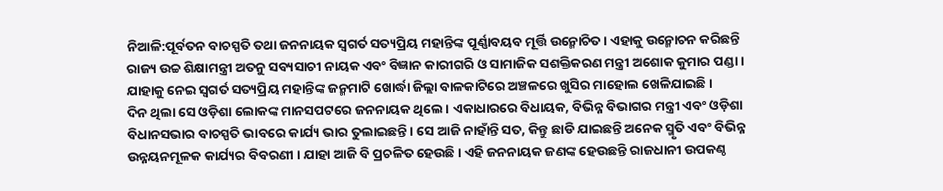ନିଆଳି:ପୂର୍ବତନ ବାଚସ୍ପତି ତଥା ଜନନାୟକ ସ୍ବଗର୍ତ ସତ୍ୟପ୍ରିୟ ମହାନ୍ତିଙ୍କ ପୂର୍ଣ୍ଣାବୟବ ମୂର୍ତ୍ତି ଉନ୍ମୋଚିତ । ଏହାକୁ ଉନ୍ମୋଚନ କରିଛନ୍ତି ରାଜ୍ୟ ଉଚ୍ଚ ଶିକ୍ଷାମନ୍ତ୍ରୀ ଅତନୁ ସବ୍ୟସାଚୀ ନାୟକ ଏବଂ ବିଜ୍ଞାନ କାରୀଗରି ଓ ସାମାଜିକ ସଶକ୍ତିକରଣ ମନ୍ତ୍ରୀ ଅଶୋକ କୁମାର ପଣ୍ଡା । ଯାହାକୁ ନେଇ ସ୍ବଗର୍ତ ସତ୍ୟପ୍ରିୟ ମହାନ୍ତିଙ୍କ ଜନ୍ମମାଟି ଖୋର୍ଦ୍ଧା ଜିଲ୍ଲା ବାଳକାଟିରେ ଅଞ୍ଚଳରେ ଖୁସିର ମାହୋଲ ଖେଳିଯାଇଛି ।
ଦିନ ଥିଲା ସେ ଓଡ଼ିଶା ଲୋକଙ୍କ ମାନସପଟରେ ଜନନାୟକ ଥିଲେ । ଏକାଧାରରେ ବିଧାୟକ, ବିଭିନ୍ନ ବିଭାଗର ମନ୍ତ୍ରୀ ଏବଂ ଓଡ଼ିଶା ବିଧାନସଭାର ବାଚସ୍ପତି ଭାବରେ କାର୍ଯ୍ୟ ଭାର ତୁଲାଇଛନ୍ତି । ସେ ଆଜି ନାହାଁନ୍ତି ସତ, କିନ୍ତୁ ଛାଡି ଯାଇଛନ୍ତି ଅନେକ ସ୍ମୃତି ଏବଂ ବିଭିନ୍ନ ଉନ୍ନୟନମୂଳକ କାର୍ଯ୍ୟର ବିବରଣୀ । ଯାହା ଆଜି ବି ପ୍ରଚଳିତ ହେଉଛି । ଏହି ଜନନାୟକ ଜଣଙ୍କ ହେଉଛନ୍ତି ରାଜଧାନୀ ଉପକଣ୍ଠ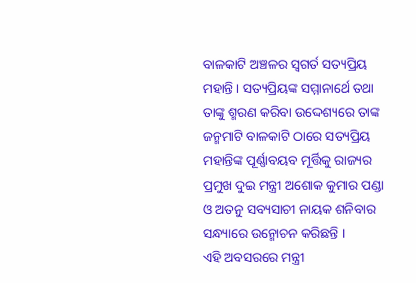ବାଳକାଟି ଅଞ୍ଚଳର ସ୍ବଗର୍ତ ସତ୍ୟପ୍ରିୟ ମହାନ୍ତି । ସତ୍ୟପ୍ରିୟଙ୍କ ସମ୍ମାନାର୍ଥେ ତଥା ତାଙ୍କୁ ଶ୍ମରଣ କରିବା ଉଦ୍ଦେଶ୍ୟରେ ତାଙ୍କ ଜନ୍ମମାଟି ବାଳକାଟି ଠାରେ ସତ୍ୟପ୍ରିୟ ମହାନ୍ତିଙ୍କ ପୂର୍ଣ୍ଣାବୟବ ମୂର୍ତ୍ତିକୁ ରାଜ୍ୟର ପ୍ରମୁଖ ଦୁଇ ମନ୍ତ୍ରୀ ଅଶୋକ କୁମାର ପଣ୍ଡା ଓ ଅତନୁ ସବ୍ୟସାଚୀ ନାୟକ ଶନିବାର ସନ୍ଧ୍ୟାରେ ଉନ୍ମୋଚନ କରିଛନ୍ତି ।
ଏହି ଅବସରରେ ମନ୍ତ୍ରୀ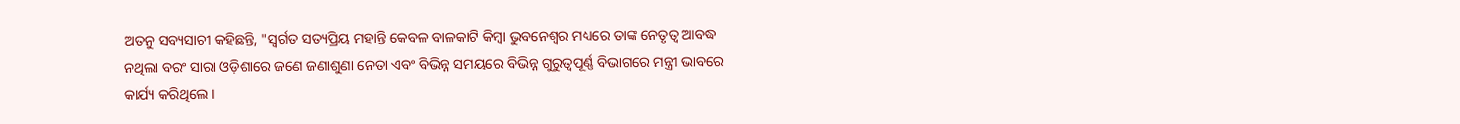ଅତନୁ ସବ୍ୟସାଚୀ କହିଛନ୍ତି, "ସ୍ବର୍ଗତ ସତ୍ୟପ୍ରିୟ ମହାନ୍ତି କେବଳ ବାଳକାଟି କିମ୍ବା ଭୁବନେଶ୍ୱର ମଧ୍ୟରେ ତାଙ୍କ ନେତୃତ୍ଵ ଆବଦ୍ଧ ନଥିଲା ବରଂ ସାରା ଓଡ଼ିଶାରେ ଜଣେ ଜଣାଶୁଣା ନେତା ଏବଂ ବିଭିନ୍ନ ସମୟରେ ବିଭିନ୍ନ ଗୁରୁତ୍ୱପୂର୍ଣ୍ଣ ବିଭାଗରେ ମନ୍ତ୍ରୀ ଭାବରେ କାର୍ଯ୍ୟ କରିଥିଲେ ।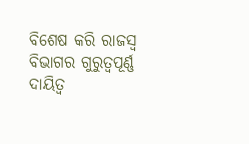ବିଶେଷ କରି ରାଜସ୍ବ ବିଭାଗର ଗୁରୁତ୍ବପୂର୍ଣ୍ଣ ଦାୟିତ୍ଵ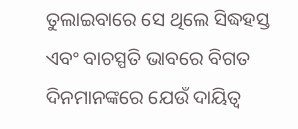ତୁଲାଇବାରେ ସେ ଥିଲେ ସିଦ୍ଧହସ୍ତ ଏବଂ ବାଚସ୍ପତି ଭାବରେ ବିଗତ ଦିନମାନଙ୍କରେ ଯେଉଁ ଦାୟିତ୍ବ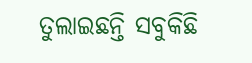ତୁଲାଇଛନ୍ତି ସବୁକିଛି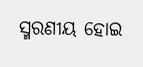ସ୍ମରଣୀୟ ହୋଇ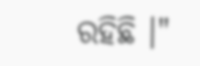ରହିଛି ।"